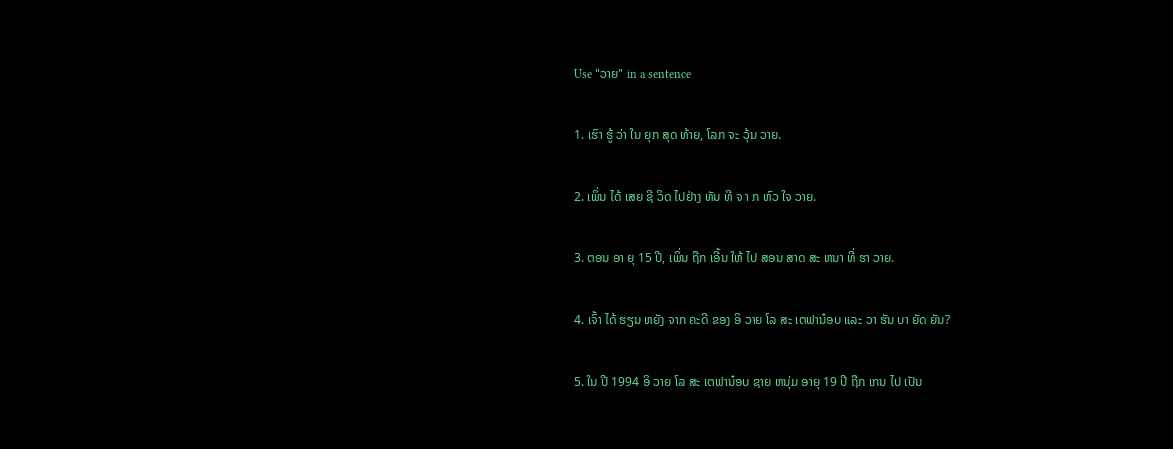Use "ວາຍ" in a sentence

1. ເຮົາ ຮູ້ ວ່າ ໃນ ຍຸກ ສຸດ ທ້າຍ, ໂລກ ຈະ ວຸ້ນ ວາຍ.

2. ເພິ່ນ ໄດ້ ເສຍ ຊີ ວິດ ໄປຢ່າງ ທັນ ທີ ຈ າ ກ ຫົວ ໃຈ ວາຍ.

3. ຕອນ ອາ ຍຸ 15 ປີ, ເພິ່ນ ຖືກ ເອີ້ນ ໃຫ້ ໄປ ສອນ ສາດ ສະ ຫນາ ທີ່ ຮາ ວາຍ.

4. ເຈົ້າ ໄດ້ ຮຽນ ຫຍັງ ຈາກ ຄະດີ ຂອງ ອິ ວາຍ ໂລ ສະ ເຕຟານ໋ອບ ແລະ ວາ ຮັນ ບາ ຍັດ ຍັນ?

5. ໃນ ປີ 1994 ອິ ວາຍ ໂລ ສະ ເຕຟານ໋ອບ ຊາຍ ຫນຸ່ມ ອາຍຸ 19 ປີ ຖືກ ເກນ ໄປ ເປັນ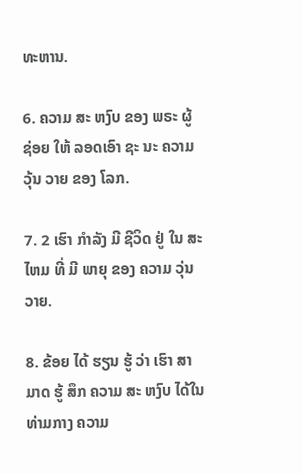ທະຫານ.

6. ຄວາມ ສະ ຫງົບ ຂອງ ພຣະ ຜູ້ ຊ່ອຍ ໃຫ້ ລອດເອົາ ຊະ ນະ ຄວາມ ວຸ້ນ ວາຍ ຂອງ ໂລກ.

7. 2 ເຮົາ ກໍາລັງ ມີ ຊີວິດ ຢູ່ ໃນ ສະໄຫມ ທີ່ ມີ ພາຍຸ ຂອງ ຄວາມ ວຸ່ນ ວາຍ.

8. ຂ້ອຍ ໄດ້ ຮຽນ ຮູ້ ວ່າ ເຮົາ ສາ ມາດ ຮູ້ ສຶກ ຄວາມ ສະ ຫງົບ ໄດ້ໃນ ທ່າມກາງ ຄວາມ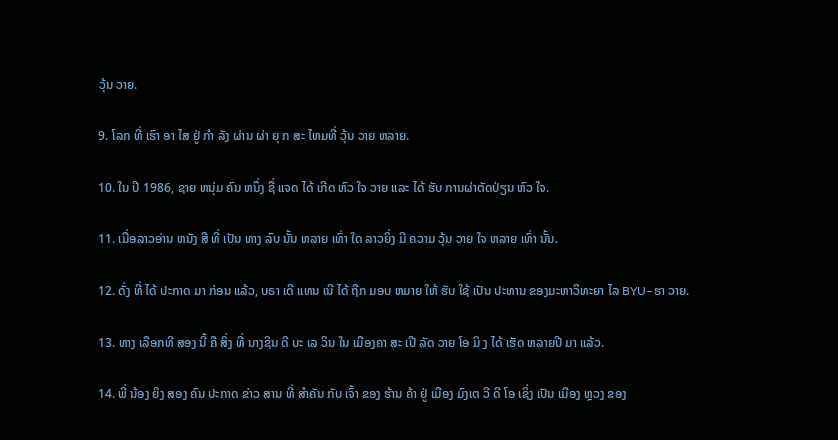ວຸ້ນ ວາຍ.

9. ໂລກ ທີ່ ເຮົາ ອາ ໄສ ຢູ່ ກໍາ ລັງ ຜ່ານ ຜ່າ ຍຸ ກ ສະ ໄຫມທີ່ ວຸ້ນ ວາຍ ຫລາຍ.

10. ໃນ ປີ 1986, ຊາຍ ຫນຸ່ມ ຄົນ ຫນຶ່ງ ຊື່ ແຈດ ໄດ້ ເກີດ ຫົວ ໃຈ ວາຍ ແລະ ໄດ້ ຮັບ ການຜ່າຕັດປ່ຽນ ຫົວ ໃຈ.

11. ເມື່ອລາວອ່ານ ຫນັງ ສື ທີ່ ເປັນ ທາງ ລົບ ນັ້ນ ຫລາຍ ເທົ່າ ໃດ ລາວຍິ່ງ ມີ ຄວາມ ວຸ້ນ ວາຍ ໃຈ ຫລາຍ ເທົ່າ ນັ້ນ.

12. ດັ່ງ ທີ່ ໄດ້ ປະກາດ ມາ ກ່ອນ ແລ້ວ, ບຣາ ເດີ ແທນ ເນີ ໄດ້ ຖືກ ມອບ ຫມາຍ ໃຫ້ ຮັບ ໃຊ້ ເປັນ ປະທານ ຂອງມະຫາວິທະຍາ ໄລ BYU–ຮາ ວາຍ.

13. ທາງ ເລືອກທີ ສອງ ນີ້ ຄື ສິ່ງ ທີ່ ນາງຊິນ ດີ ບະ ເລ ວິນ ໃນ ເມືອງຄາ ສະ ເປີ ລັດ ວາຍ ໂອ ມິ ງ ໄດ້ ເຮັດ ຫລາຍປີ ມາ ແລ້ວ.

14. ພີ່ ນ້ອງ ຍິງ ສອງ ຄົນ ປະກາດ ຂ່າວ ສານ ທີ່ ສໍາຄັນ ກັບ ເຈົ້າ ຂອງ ຮ້ານ ຄ້າ ຢູ່ ເມືອງ ມົງເຕ ວີ ດີ ໂອ ເຊິ່ງ ເປັນ ເມືອງ ຫຼວງ ຂອງ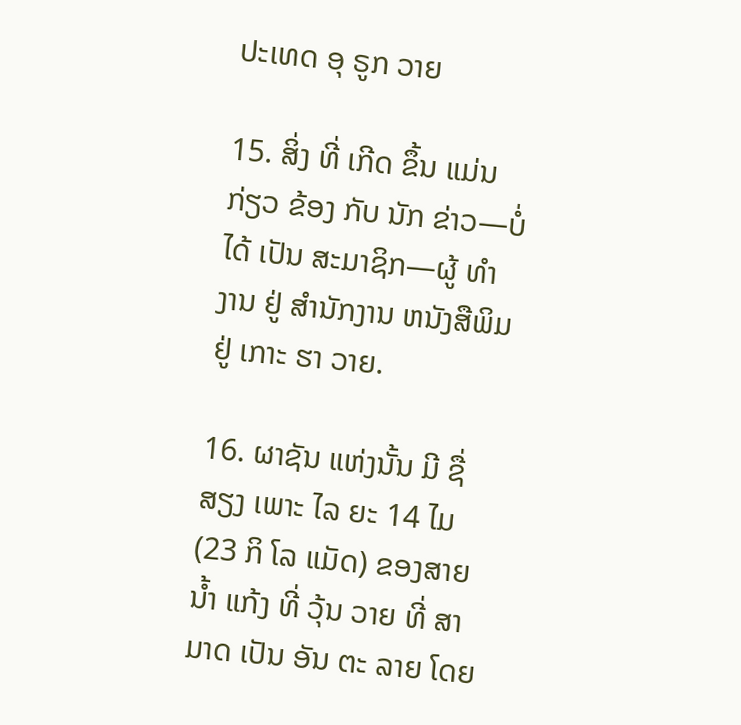ປະເທດ ອຸ ຣູກ ວາຍ

15. ສິ່ງ ທີ່ ເກີດ ຂຶ້ນ ແມ່ນ ກ່ຽວ ຂ້ອງ ກັບ ນັກ ຂ່າວ—ບໍ່ ໄດ້ ເປັນ ສະມາຊິກ—ຜູ້ ທໍາ ງານ ຢູ່ ສໍານັກງານ ຫນັງສືພິມ ຢູ່ ເກາະ ຮາ ວາຍ.

16. ຜາຊັນ ແຫ່ງນັ້ນ ມີ ຊື່ ສຽງ ເພາະ ໄລ ຍະ 14 ໄມ (23 ກິ ໂລ ແມັດ) ຂອງສາຍ ນ້ຳ ແກ້ງ ທີ່ ວຸ້ນ ວາຍ ທີ່ ສາ ມາດ ເປັນ ອັນ ຕະ ລາຍ ໂດຍ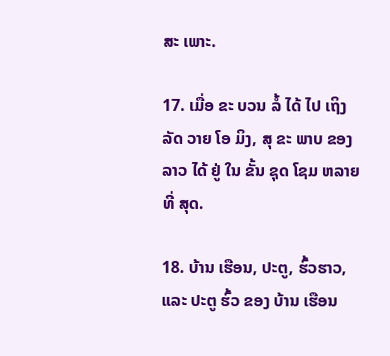ສະ ເພາະ.

17. ເມື່ອ ຂະ ບວນ ລໍ້ ໄດ້ ໄປ ເຖິງ ລັດ ວາຍ ໂອ ມິງ, ສຸ ຂະ ພາບ ຂອງ ລາວ ໄດ້ ຢູ່ ໃນ ຂັ້ນ ຊຸດ ໂຊມ ຫລາຍ ທີ່ ສຸດ.

18. ບ້ານ ເຮືອນ, ປະຕູ, ຮົ້ວຮາວ, ແລະ ປະຕູ ຮົ້ວ ຂອງ ບ້ານ ເຮືອນ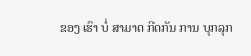ຂອງ ເຮົາ ບໍ່ ສາມາດ ກີດກັນ ການ ບຸກລຸກ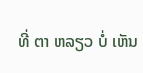ທີ່ ຕາ ຫລຽວ ບໍ່ ເຫັນ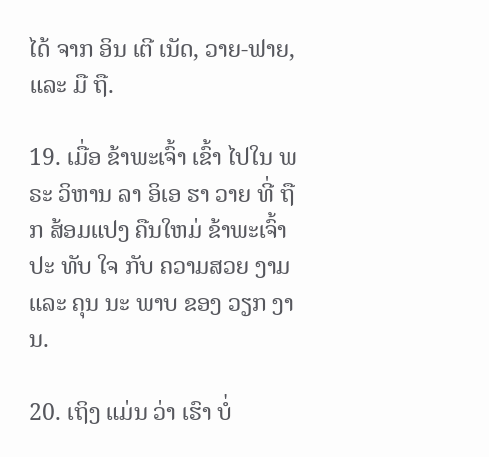ໄດ້ ຈາກ ອິນ ເຕີ ເນັດ, ວາຍ-ຟາຍ, ແລະ ມື ຖື.

19. ເມື່ອ ຂ້າພະເຈົ້າ ເຂົ້າ ໄປໃນ ພຣະ ວິຫານ ລາ ອິເອ ຮາ ວາຍ ທີ່ ຖືກ ສ້ອມແປງ ຄືນໃຫມ່ ຂ້າພະເຈົ້າ ປະ ທັບ ໃຈ ກັບ ຄວາມສວຍ ງາມ ແລະ ຄຸນ ນະ ພາບ ຂອງ ວຽກ ງານ.

20. ເຖິງ ແມ່ນ ວ່າ ເຮົາ ບໍ່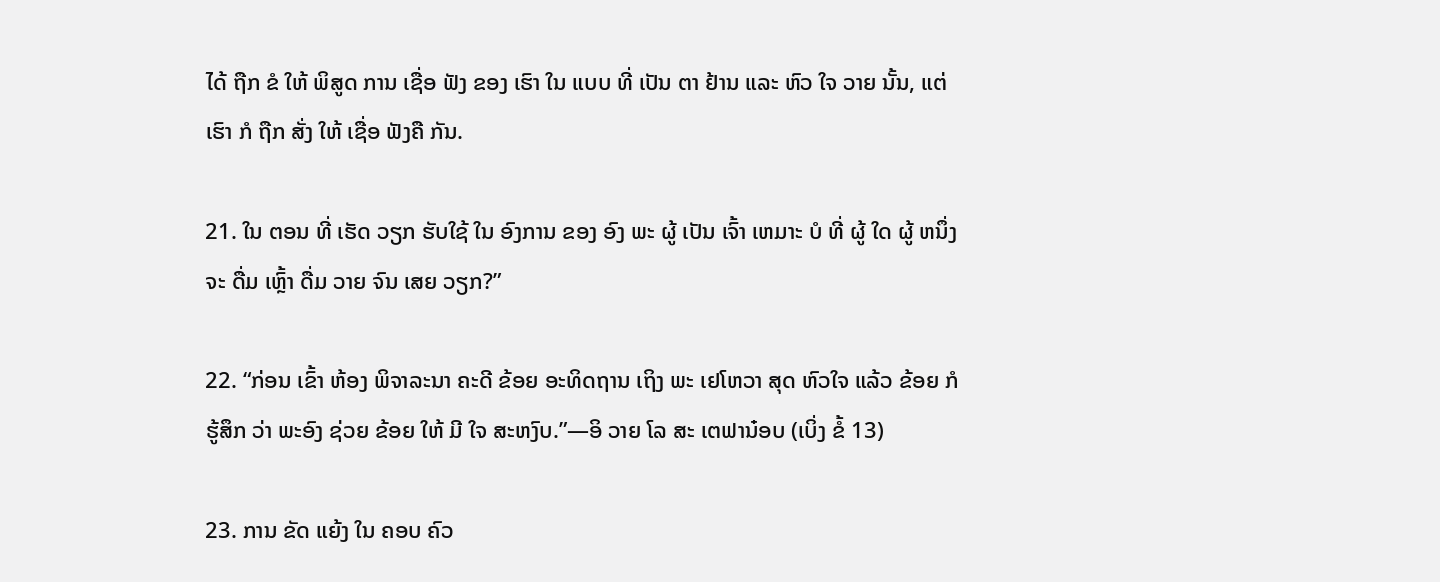ໄດ້ ຖືກ ຂໍ ໃຫ້ ພິສູດ ການ ເຊື່ອ ຟັງ ຂອງ ເຮົາ ໃນ ແບບ ທີ່ ເປັນ ຕາ ຢ້ານ ແລະ ຫົວ ໃຈ ວາຍ ນັ້ນ, ແຕ່ ເຮົາ ກໍ ຖືກ ສັ່ງ ໃຫ້ ເຊື່ອ ຟັງຄື ກັນ.

21. ໃນ ຕອນ ທີ່ ເຮັດ ວຽກ ຮັບໃຊ້ ໃນ ອົງການ ຂອງ ອົງ ພະ ຜູ້ ເປັນ ເຈົ້າ ເຫມາະ ບໍ ທີ່ ຜູ້ ໃດ ຜູ້ ຫນຶ່ງ ຈະ ດື່ມ ເຫຼົ້າ ດື່ມ ວາຍ ຈົນ ເສຍ ວຽກ?”

22. “ກ່ອນ ເຂົ້າ ຫ້ອງ ພິຈາລະນາ ຄະດີ ຂ້ອຍ ອະທິດຖານ ເຖິງ ພະ ເຢໂຫວາ ສຸດ ຫົວໃຈ ແລ້ວ ຂ້ອຍ ກໍ ຮູ້ສຶກ ວ່າ ພະອົງ ຊ່ວຍ ຂ້ອຍ ໃຫ້ ມີ ໃຈ ສະຫງົບ.”—ອິ ວາຍ ໂລ ສະ ເຕຟານ໋ອບ (ເບິ່ງ ຂໍ້ 13)

23. ການ ຂັດ ແຍ້ງ ໃນ ຄອບ ຄົວ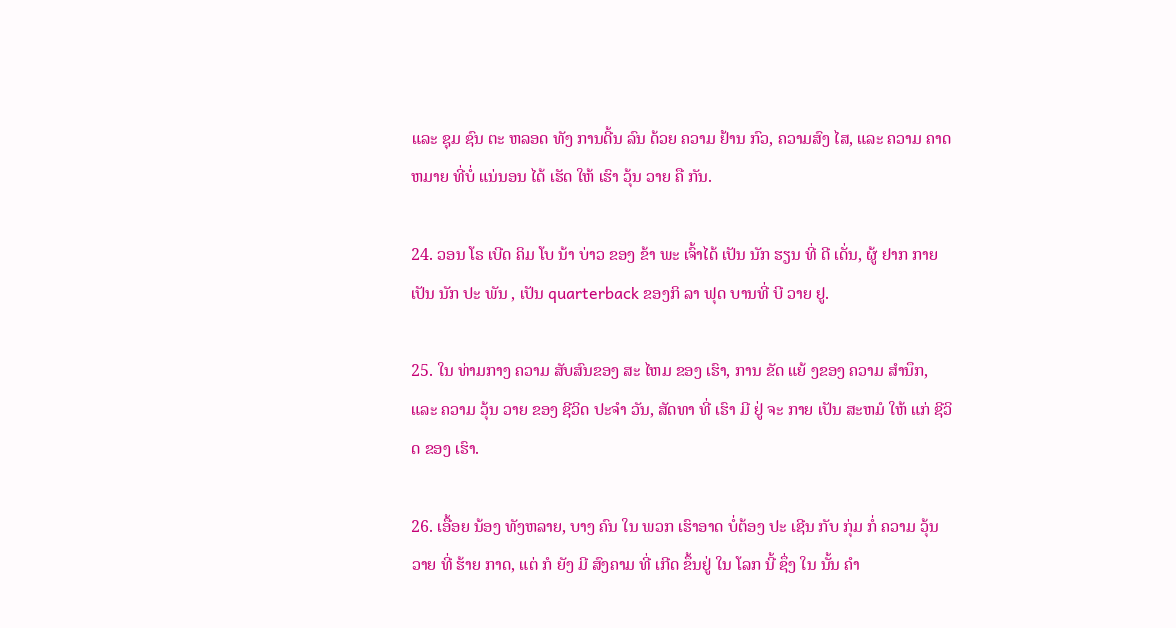ແລະ ຊຸມ ຊົນ ຕະ ຫລອດ ທັງ ການດີ້ນ ລົນ ດ້ວຍ ຄວາມ ຢ້ານ ກົວ, ຄວາມສົງ ໄສ, ແລະ ຄວາມ ຄາດ ຫມາຍ ທີ່ບໍ່ ແນ່ນອນ ໄດ້ ເຮັດ ໃຫ້ ເຮົາ ວຸ້ນ ວາຍ ຄື ກັນ.

24. ວອນ ໂຣ ເບີດ ຄິມ ໂບ ນ້າ ບ່າວ ຂອງ ຂ້າ ພະ ເຈົ້າໄດ້ ເປັນ ນັກ ຮຽນ ທີ່ ດີ ເດັ່ນ, ຜູ້ ຢາກ ກາຍ ເປັນ ນັກ ປະ ພັນ , ເປັນ quarterback ຂອງກິ ລາ ຟຸດ ບານທີ່ ບີ ວາຍ ຢູ.

25. ໃນ ທ່າມກາງ ຄວາມ ສັບສົນຂອງ ສະ ໄຫມ ຂອງ ເຮົາ, ການ ຂັດ ແຍ້ ງຂອງ ຄວາມ ສໍານຶກ, ແລະ ຄວາມ ວຸ້ນ ວາຍ ຂອງ ຊີວິດ ປະຈໍາ ວັນ, ສັດທາ ທີ່ ເຮົາ ມີ ຢູ່ ຈະ ກາຍ ເປັນ ສະຫມໍ ໃຫ້ ແກ່ ຊີວິດ ຂອງ ເຮົາ.

26. ເອື້ອຍ ນ້ອງ ທັງຫລາຍ, ບາງ ຄົນ ໃນ ພວກ ເຮົາອາດ ບໍ່ຕ້ອງ ປະ ເຊີນ ກັບ ກຸ່ມ ກໍ່ ຄວາມ ວຸ້ນ ວາຍ ທີ່ ຮ້າຍ ກາດ, ແຕ່ ກໍ ຍັງ ມີ ສົງຄາມ ທີ່ ເກີດ ຂຶ້ນຢູ່ ໃນ ໂລກ ນີ້ ຊຶ່ງ ໃນ ນັ້ນ ຄໍາ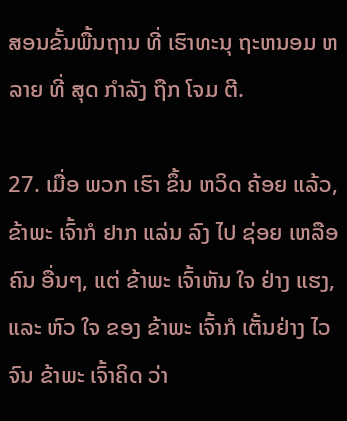ສອນຂັ້ນພື້ນຖານ ທີ່ ເຮົາທະນຸ ຖະຫນອມ ຫລາຍ ທີ່ ສຸດ ກໍາລັງ ຖືກ ໂຈມ ຕີ.

27. ເມື່ອ ພວກ ເຮົາ ຂຶ້ນ ຫວິດ ຄ້ອຍ ແລ້ວ, ຂ້າພະ ເຈົ້າກໍ ຢາກ ແລ່ນ ລົງ ໄປ ຊ່ອຍ ເຫລືອ ຄົນ ອື່ນໆ, ແຕ່ ຂ້າພະ ເຈົ້າຫັນ ໃຈ ຢ່າງ ແຮງ, ແລະ ຫົວ ໃຈ ຂອງ ຂ້າພະ ເຈົ້າກໍ ເຕັ້ນຢ່າງ ໄວ ຈົນ ຂ້າພະ ເຈົ້າຄິດ ວ່າ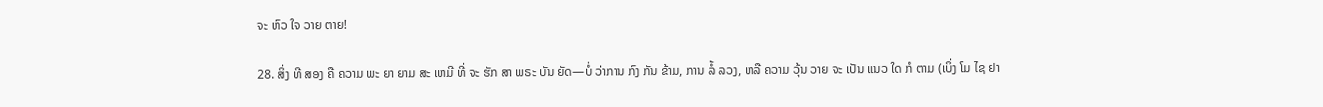ຈະ ຫົວ ໃຈ ວາຍ ຕາຍ!

28. ສິ່ງ ທີ ສອງ ຄື ຄວາມ ພະ ຍາ ຍາມ ສະ ເຫມີ ທີ່ ຈະ ຮັກ ສາ ພຣະ ບັນ ຍັດ—ບໍ່ ວ່າການ ກົງ ກັນ ຂ້າມ, ການ ລໍ້ ລວງ, ຫລື ຄວາມ ວຸ້ນ ວາຍ ຈະ ເປັນ ແນວ ໃດ ກໍ ຕາມ (ເບິ່ງ ໂມ ໄຊ ຢາ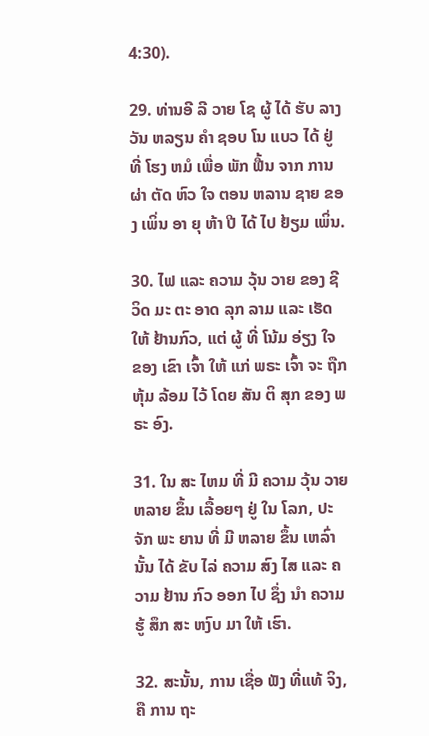4:30).

29. ທ່ານອີ ລີ ວາຍ ໂຊ ຜູ້ ໄດ້ ຮັບ ລາງ ວັນ ຫລຽນ ຄໍາ ຊອບ ໂນ ແບວ ໄດ້ ຢູ່ ທີ່ ໂຮງ ຫມໍ ເພື່ອ ພັກ ຟື້ນ ຈາກ ການ ຜ່າ ຕັດ ຫົວ ໃຈ ຕອນ ຫລານ ຊາຍ ຂອງ ເພິ່ນ ອາ ຍຸ ຫ້າ ປີ ໄດ້ ໄປ ຢ້ຽມ ເພິ່ນ.

30. ໄຟ ແລະ ຄວາມ ວຸ້ນ ວາຍ ຂອງ ຊີ ວິດ ມະ ຕະ ອາດ ລຸກ ລາມ ແລະ ເຮັດ ໃຫ້ ຢ້ານກົວ, ແຕ່ ຜູ້ ທີ່ ໂນ້ມ ອ່ຽງ ໃຈ ຂອງ ເຂົາ ເຈົ້າ ໃຫ້ ແກ່ ພຣະ ເຈົ້າ ຈະ ຖືກ ຫຸ້ມ ລ້ອມ ໄວ້ ໂດຍ ສັນ ຕິ ສຸກ ຂອງ ພຣະ ອົງ.

31. ໃນ ສະ ໄຫມ ທີ່ ມີ ຄວາມ ວຸ້ນ ວາຍ ຫລາຍ ຂຶ້ນ ເລື້ອຍໆ ຢູ່ ໃນ ໂລກ, ປະ ຈັກ ພະ ຍານ ທີ່ ມີ ຫລາຍ ຂຶ້ນ ເຫລົ່າ ນັ້ນ ໄດ້ ຂັບ ໄລ່ ຄວາມ ສົງ ໄສ ແລະ ຄວາມ ຢ້ານ ກົວ ອອກ ໄປ ຊຶ່ງ ນໍາ ຄວາມ ຮູ້ ສຶກ ສະ ຫງົບ ມາ ໃຫ້ ເຮົາ.

32. ສະນັ້ນ, ການ ເຊື່ອ ຟັງ ທີ່ແທ້ ຈິງ, ຄື ການ ຖະ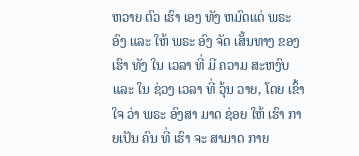ຫວາຍ ຕົວ ເຮົາ ເອງ ທັງ ຫມົດແດ່ ພຣະ ອົງ ແລະ ໃຫ້ ພຣະ ອົງ ຈັດ ເສັ້ນທາງ ຂອງ ເຮົາ ທັງ ໃນ ເວລາ ທີ່ ມີ ຄວາມ ສະຫງົບ ແລະ ໃນ ຊ່ວງ ເວລາ ທີ່ ວຸ້ນ ວາຍ, ໂດຍ ເຂົ້າໃຈ ວ່າ ພຣະ ອົງສາ ມາດ ຊ່ອຍ ໃຫ້ ເຮົາ ກາຍເປັນ ຄົນ ທີ່ ເຮົາ ຈະ ສາມາດ ກາຍ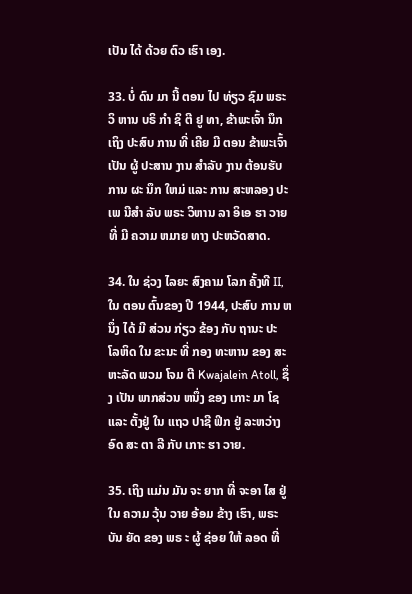ເປັນ ໄດ້ ດ້ວຍ ຕົວ ເຮົາ ເອງ.

33. ບໍ່ ດົນ ມາ ນີ້ ຕອນ ໄປ ທ່ຽວ ຊົມ ພຣະ ວິ ຫານ ບຣິ ກໍາ ຊິ ຕີ ຢູ ທາ, ຂ້າພະເຈົ້າ ນຶກ ເຖິງ ປະສົບ ການ ທີ່ ເຄີຍ ມີ ຕອນ ຂ້າພະເຈົ້າ ເປັນ ຜູ້ ປະສານ ງານ ສໍາລັບ ງານ ຕ້ອນຮັບ ການ ຜະ ນຶກ ໃຫມ່ ແລະ ການ ສະຫລອງ ປະ ເພ ນີສໍາ ລັບ ພຣະ ວິຫານ ລາ ອິເອ ຮາ ວາຍ ທີ່ ມີ ຄວາມ ຫມາຍ ທາງ ປະຫວັດສາດ.

34. ໃນ ຊ່ວງ ໄລຍະ ສົງຄາມ ໂລກ ຄັ້ງທີ II, ໃນ ຕອນ ຕົ້ນຂອງ ປີ 1944, ປະສົບ ການ ຫນຶ່ງ ໄດ້ ມີ ສ່ວນ ກ່ຽວ ຂ້ອງ ກັບ ຖານະ ປະ ໂລຫິດ ໃນ ຂະນະ ທີ່ ກອງ ທະຫານ ຂອງ ສະຫະລັດ ພວມ ໂຈມ ຕີ Kwajalein Atoll, ຊຶ່ງ ເປັນ ພາກສ່ວນ ຫນຶ່ງ ຂອງ ເກາະ ມາ ໂຊ ແລະ ຕັ້ງຢູ່ ໃນ ແຖວ ປາຊີ ຟິກ ຢູ່ ລະຫວ່າງ ອົດ ສະ ຕາ ລີ ກັບ ເກາະ ຮາ ວາຍ.

35. ເຖິງ ແມ່ນ ມັນ ຈະ ຍາກ ທີ່ ຈະອາ ໄສ ຢູ່ ໃນ ຄວາມ ວຸ້ນ ວາຍ ອ້ອມ ຂ້າງ ເຮົາ, ພຣະ ບັນ ຍັດ ຂອງ ພຣ ະ ຜູ້ ຊ່ອຍ ໃຫ້ ລອດ ທີ່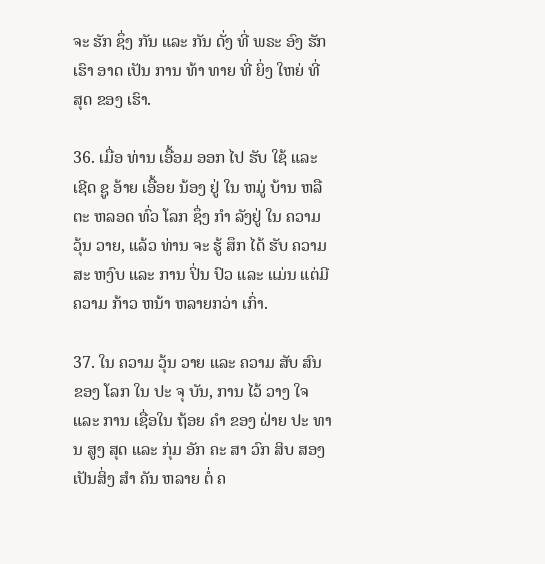ຈະ ຮັກ ຊຶ່ງ ກັນ ແລະ ກັນ ດັ່ງ ທີ່ ພຣະ ອົງ ຮັກ ເຮົາ ອາດ ເປັນ ການ ທ້າ ທາຍ ທີ່ ຍິ່ງ ໃຫຍ່ ທີ່ ສຸດ ຂອງ ເຮົາ.

36. ເມື່ອ ທ່ານ ເອື້ອມ ອອກ ໄປ ຮັບ ໃຊ້ ແລະ ເຊີດ ຊູ ອ້າຍ ເອື້ອຍ ນ້ອງ ຢູ່ ໃນ ຫມູ່ ບ້ານ ຫລື ຕະ ຫລອດ ທົ່ວ ໂລກ ຊຶ່ງ ກໍາ ລັງຢູ່ ໃນ ຄວາມ ວຸ້ນ ວາຍ, ແລ້ວ ທ່ານ ຈະ ຮູ້ ສຶກ ໄດ້ ຮັບ ຄວາມ ສະ ຫງົບ ແລະ ການ ປິ່ນ ປົວ ແລະ ແມ່ນ ແຕ່ມີ ຄວາມ ກ້າວ ຫນ້າ ຫລາຍກວ່າ ເກົ່າ.

37. ໃນ ຄວາມ ວຸ້ນ ວາຍ ແລະ ຄວາມ ສັບ ສົນ ຂອງ ໂລກ ໃນ ປະ ຈຸ ບັນ, ການ ໄວ້ ວາງ ໃຈ ແລະ ການ ເຊື່ອໃນ ຖ້ອຍ ຄໍາ ຂອງ ຝ່າຍ ປະ ທານ ສູງ ສຸດ ແລະ ກຸ່ມ ອັກ ຄະ ສາ ວົກ ສິບ ສອງ ເປັນສິ່ງ ສໍາ ຄັນ ຫລາຍ ຕໍ່ ຄ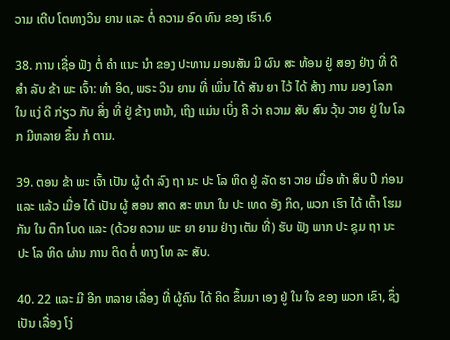ວາມ ເຕີບ ໂຕທາງວິນ ຍານ ແລະ ຕໍ່ ຄວາມ ອົດ ທົນ ຂອງ ເຮົາ.6

38. ການ ເຊື່ອ ຟັງ ຕໍ່ ຄໍາ ແນະ ນໍາ ຂອງ ປະທານ ມອນສັນ ມີ ຜົນ ສະ ທ້ອນ ຢູ່ ສອງ ຢ່າງ ທີ່ ດີ ສໍາ ລັບ ຂ້າ ພະ ເຈົ້າ: ທໍາ ອິດ, ພຣະ ວິນ ຍານ ທີ່ ເພິ່ນ ໄດ້ ສັນ ຍາ ໄວ້ ໄດ້ ສ້າງ ການ ມອງ ໂລກ ໃນ ແງ່ ດີ ກ່ຽວ ກັບ ສິ່ງ ທີ່ ຢູ່ ຂ້າງ ຫນ້າ, ເຖິງ ແມ່ນ ເບິ່ງ ຄື ວ່າ ຄວາມ ສັບ ສົນ ວຸ້ນ ວາຍ ຢູ່ ໃນ ໂລກ ມີຫລາຍ ຂຶ້ນ ກໍ ຕາມ.

39. ຕອນ ຂ້າ ພະ ເຈົ້າ ເປັນ ຜູ້ ດໍາ ລົງ ຖາ ນະ ປະ ໂລ ຫິດ ຢູ່ ລັດ ຮາ ວາຍ ເມື່ອ ຫ້າ ສິບ ປີ ກ່ອນ ແລະ ແລ້ວ ເມື່ອ ໄດ້ ເປັນ ຜູ້ ສອນ ສາດ ສະ ຫນາ ໃນ ປະ ເທດ ອັງ ກິດ, ພວກ ເຮົາ ໄດ້ ເຕົ້າ ໂຮມ ກັນ ໃນ ຕຶກ ໂບດ ແລະ (ດ້ວຍ ຄວາມ ພະ ຍາ ຍາມ ຢ່າງ ເຕັມ ທີ່) ຮັບ ຟັງ ພາກ ປະ ຊຸມ ຖາ ນະ ປະ ໂລ ຫິດ ຜ່ານ ການ ຕິດ ຕໍ່ ທາງ ໂທ ລະ ສັບ.

40. 22 ແລະ ມີ ອີກ ຫລາຍ ເລື່ອງ ທີ່ ຜູ້ຄົນ ໄດ້ ຄິດ ຂຶ້ນມາ ເອງ ຢູ່ ໃນ ໃຈ ຂອງ ພວກ ເຂົາ, ຊຶ່ງ ເປັນ ເລື່ອງ ໂງ່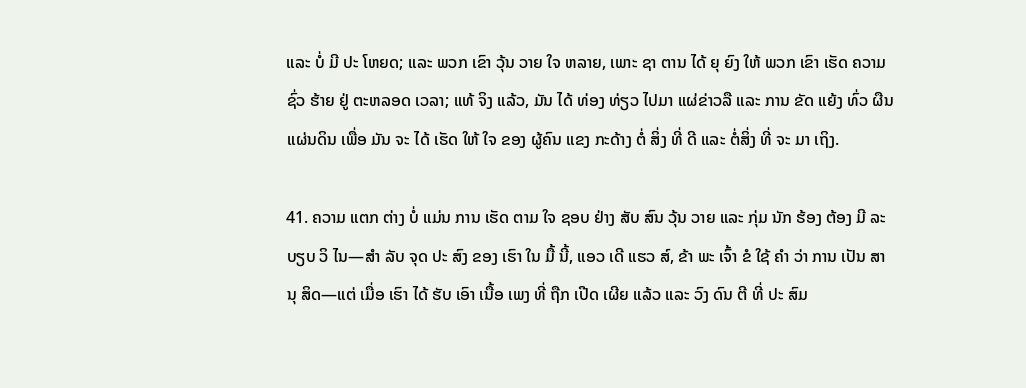ແລະ ບໍ່ ມີ ປະ ໂຫຍດ; ແລະ ພວກ ເຂົາ ວຸ້ນ ວາຍ ໃຈ ຫລາຍ, ເພາະ ຊາ ຕານ ໄດ້ ຍຸ ຍົງ ໃຫ້ ພວກ ເຂົາ ເຮັດ ຄວາມ ຊົ່ວ ຮ້າຍ ຢູ່ ຕະຫລອດ ເວລາ; ແທ້ ຈິງ ແລ້ວ, ມັນ ໄດ້ ທ່ອງ ທ່ຽວ ໄປມາ ແຜ່ຂ່າວລື ແລະ ການ ຂັດ ແຍ້ງ ທົ່ວ ຜືນ ແຜ່ນດິນ ເພື່ອ ມັນ ຈະ ໄດ້ ເຮັດ ໃຫ້ ໃຈ ຂອງ ຜູ້ຄົນ ແຂງ ກະດ້າງ ຕໍ່ ສິ່ງ ທີ່ ດີ ແລະ ຕໍ່ສິ່ງ ທີ່ ຈະ ມາ ເຖິງ.

41. ຄວາມ ແຕກ ຕ່າງ ບໍ່ ແມ່ນ ການ ເຮັດ ຕາມ ໃຈ ຊອບ ຢ່າງ ສັບ ສົນ ວຸ້ນ ວາຍ ແລະ ກຸ່ມ ນັກ ຮ້ອງ ຕ້ອງ ມີ ລະ ບຽບ ວິ ໄນ—ສໍາ ລັບ ຈຸດ ປະ ສົງ ຂອງ ເຮົາ ໃນ ມື້ ນີ້, ແອວ ເດີ ແຮວ ສ໌, ຂ້າ ພະ ເຈົ້າ ຂໍ ໃຊ້ ຄໍາ ວ່າ ການ ເປັນ ສາ ນຸ ສິດ—ແຕ່ ເມື່ອ ເຮົາ ໄດ້ ຮັບ ເອົາ ເນື້ອ ເພງ ທີ່ ຖືກ ເປີດ ເຜີຍ ແລ້ວ ແລະ ວົງ ດົນ ຕີ ທີ່ ປະ ສົມ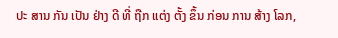ປະ ສານ ກັນ ເປັນ ຢ່າງ ດີ ທີ່ ຖືກ ແຕ່ງ ຕັ້ງ ຂຶ້ນ ກ່ອນ ການ ສ້າງ ໂລກ,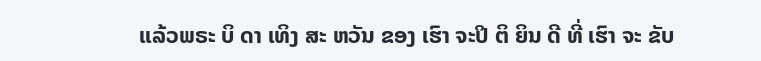ແລ້ວພຣະ ບິ ດາ ເທິງ ສະ ຫວັນ ຂອງ ເຮົາ ຈະປິ ຕິ ຍິນ ດີ ທີ່ ເຮົາ ຈະ ຂັບ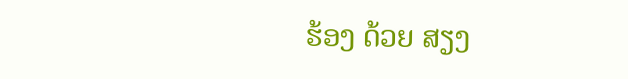ຮ້ອງ ດ້ວຍ ສຽງ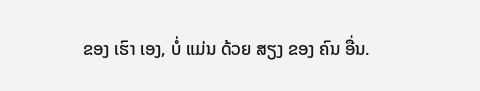ຂອງ ເຮົາ ເອງ, ບໍ່ ແມ່ນ ດ້ວຍ ສຽງ ຂອງ ຄົນ ອື່ນ.